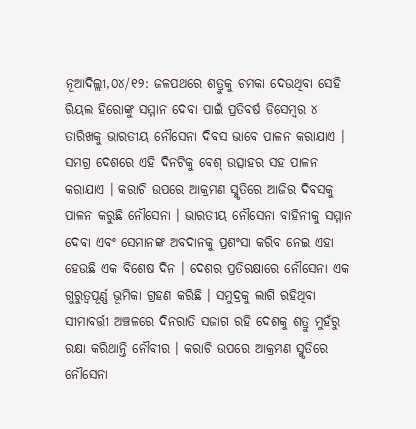ନୂଆଦିଲ୍ଲୀ,୦୪/୧୨: ଜଳପଥରେ ଶତ୍ରୁକୁ ଚମକା ଦେଉଥିବା ସେହି ରିୟଲ ହିରୋଙ୍କୁ ସମ୍ମାନ ଦେବା ପାଇଁ ପ୍ରତିବର୍ଷ ଡିସେମ୍ବର ୪ ତାରିଖକୁ ଭାରତୀୟ ନୌସେନା ଦିବସ ଭାବେ ପାଳନ କରାଯାଏ । ସମଗ୍ର ଦେଶରେ ଏହି ଦିନଟିକୁ ବେଶ୍ ଉତ୍ସାହର ସହ ପାଳନ କରାଯାଏ । କରାଚି ଉପରେ ଆକ୍ରମଣ ସ୍ମୃତିରେ ଆଜିର ଦିବସକୁ ପାଳନ କରୁଛି ନୌସେନା । ଭାରତୀୟ ନୌସେନା ବାହିନୀକୁ ସମ୍ମାନ ଦେବା ଏବଂ ସେମାନଙ୍କ ଅବଦାନକୁ ପ୍ରଶଂସା କରିବ ନେଇ ଏହା ହେଉଛି ଏକ ବିଶେଷ ଦିନ । ଦେଶର ପ୍ରତିରକ୍ଷାରେ ନୌସେନା ଏକ ଗୁରୁତ୍ବପୂର୍ଣ୍ଣ ଭୂମିକା ଗ୍ରହଣ କରିଛି । ସମୁଦ୍ରକୁ ଲାଗି ରହିଥିବା ସୀମାବର୍ତ୍ତୀ ଅଞ୍ଚଳରେ ଦିନରାତି ସଜାଗ ରହି ଦେଶକୁ ଶତ୍ରୁ ମୁହଁରୁ ରକ୍ଷା କରିଥାନ୍ତି ନୌବୀର । କରାଚି ଉପରେ ଆକ୍ରମଣ ସ୍ମୃତିରେ ନୌସେନା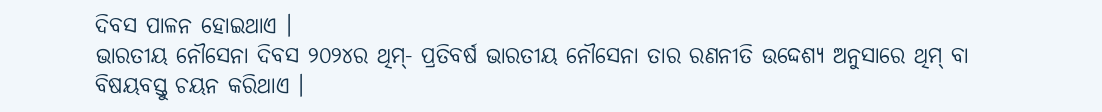ଦିବସ ପାଳନ ହୋଇଥାଏ ।
ଭାରତୀୟ ନୌସେନା ଦିବସ ୨୦୨୪ର ଥିମ୍- ପ୍ରତିବର୍ଷ ଭାରତୀୟ ନୌସେନା ତାର ରଣନୀତି ଉଦ୍ଦେଶ୍ୟ ଅନୁସାରେ ଥିମ୍ ବା ବିଷୟବସ୍ତୁ ଚୟନ କରିଥାଏ ।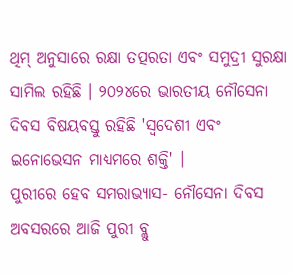ଥିମ୍ ଅନୁସାରେ ରକ୍ଷା ତତ୍ପରତା ଏବଂ ସମୁଦ୍ରୀ ସୁରକ୍ଷା ସାମିଲ ରହିଛି । ୨୦୨୪ରେ ଭାରତୀୟ ନୌସେନା ଦିବସ ବିଷୟବସ୍ତୁ ରହିଛି 'ସ୍ବଦେଶୀ ଏବଂ ଇନୋଭେସନ ମାଧ୍ୟମରେ ଶକ୍ତି' ।
ପୁରୀରେ ହେବ ସମରାଭ୍ୟାସ- ନୌସେନା ଦିବସ ଅବସରରେ ଆଜି ପୁରୀ ବ୍ଲୁ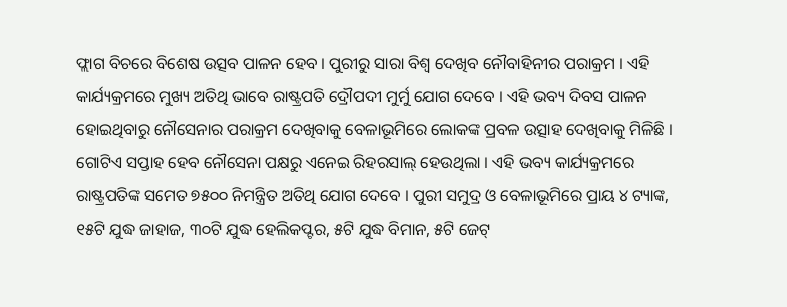ଫ୍ଲାଗ ବିଚରେ ବିଶେଷ ଉତ୍ସବ ପାଳନ ହେବ । ପୁରୀରୁ ସାରା ବିଶ୍ବ ଦେଖିବ ନୌବାହିନୀର ପରାକ୍ରମ । ଏହି କାର୍ଯ୍ୟକ୍ରମରେ ମୁଖ୍ୟ ଅତିଥି ଭାବେ ରାଷ୍ଟ୍ରପତି ଦ୍ରୌପଦୀ ମୁର୍ମୁ ଯୋଗ ଦେବେ । ଏହି ଭବ୍ୟ ଦିବସ ପାଳନ ହୋଇଥିବାରୁ ନୌସେନାର ପରାକ୍ରମ ଦେଖିବାକୁ ବେଳାଭୂମିରେ ଲୋକଙ୍କ ପ୍ରବଳ ଉତ୍ସାହ ଦେଖିବାକୁ ମିଳିଛି । ଗୋଟିଏ ସପ୍ତାହ ହେବ ନୌସେନା ପକ୍ଷରୁ ଏନେଇ ରିହରସାଲ୍ ହେଉଥିଲା । ଏହି ଭବ୍ୟ କାର୍ଯ୍ୟକ୍ରମରେ ରାଷ୍ଟ୍ରପତିଙ୍କ ସମେତ ୭୫୦୦ ନିମନ୍ତ୍ରିତ ଅତିଥି ଯୋଗ ଦେବେ । ପୁରୀ ସମୁଦ୍ର ଓ ବେଳାଭୂମିରେ ପ୍ରାୟ ୪ ଟ୍ୟାଙ୍କ, ୧୫ଟି ଯୁଦ୍ଧ ଜାହାଜ, ୩୦ଟି ଯୁଦ୍ଧ ହେଲିକପ୍ଟର, ୫ଟି ଯୁଦ୍ଧ ବିମାନ, ୫ଟି ଜେଟ୍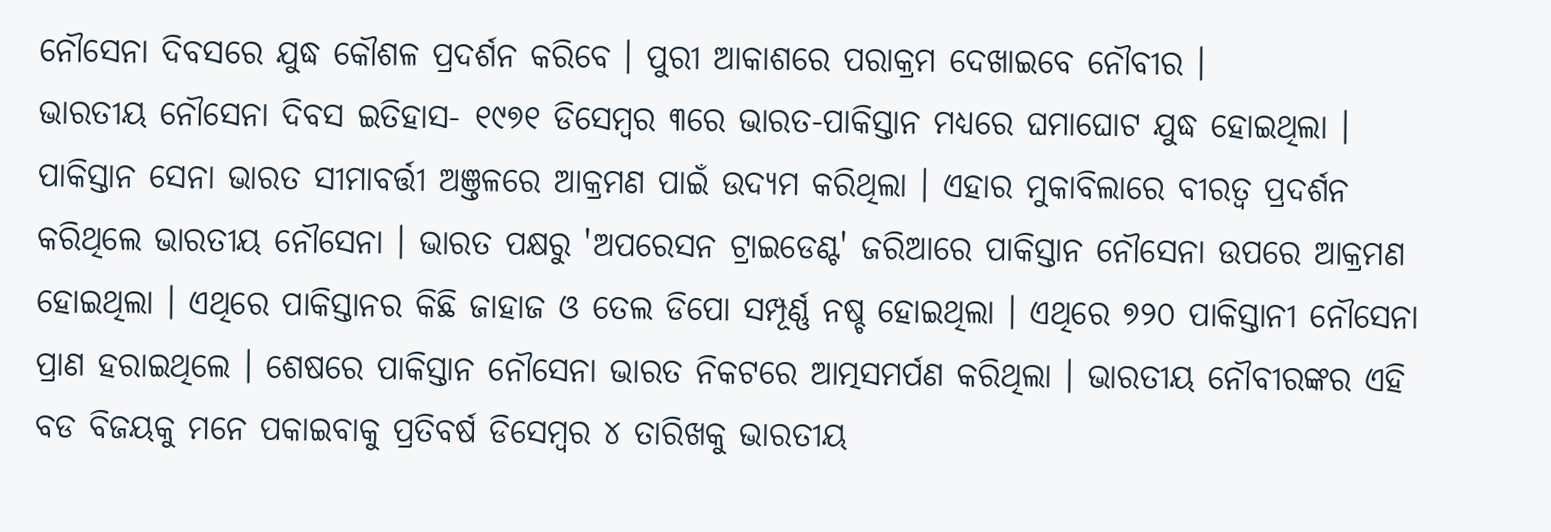ନୌସେନା ଦିବସରେ ଯୁଦ୍ଧ କୌଶଳ ପ୍ରଦର୍ଶନ କରିବେ । ପୁରୀ ଆକାଶରେ ପରାକ୍ରମ ଦେଖାଇବେ ନୌବୀର ।
ଭାରତୀୟ ନୌସେନା ଦିବସ ଇତିହାସ- ୧୯୭୧ ଡିସେମ୍ବର ୩ରେ ଭାରତ-ପାକିସ୍ତାନ ମଧ୍ୟରେ ଘମାଘୋଟ ଯୁଦ୍ଧ ହୋଇଥିଲା । ପାକିସ୍ତାନ ସେନା ଭାରତ ସୀମାବର୍ତ୍ତୀ ଅଞ୍ତଳରେ ଆକ୍ରମଣ ପାଇଁ ଉଦ୍ୟମ କରିଥିଲା । ଏହାର ମୁକାବିଲାରେ ବୀରତ୍ବ ପ୍ରଦର୍ଶନ କରିଥିଲେ ଭାରତୀୟ ନୌସେନା । ଭାରତ ପକ୍ଷରୁ 'ଅପରେସନ ଟ୍ରାଇଡେଣ୍ଟ' ଜରିଆରେ ପାକିସ୍ତାନ ନୌସେନା ଉପରେ ଆକ୍ରମଣ ହୋଇଥିଲା । ଏଥିରେ ପାକିସ୍ତାନର କିଛି ଜାହାଜ ଓ ତେଲ ଡିପୋ ସମ୍ପୂର୍ଣ୍ଣ ନଷ୍ଚ ହୋଇଥିଲା । ଏଥିରେ ୭୨୦ ପାକିସ୍ତାନୀ ନୌସେନା ପ୍ରାଣ ହରାଇଥିଲେ । ଶେଷରେ ପାକିସ୍ତାନ ନୌସେନା ଭାରତ ନିକଟରେ ଆତ୍ମସମର୍ପଣ କରିଥିଲା । ଭାରତୀୟ ନୌବୀରଙ୍କର ଏହି ବଡ ବିଜୟକୁ ମନେ ପକାଇବାକୁ ପ୍ରତିବର୍ଷ ଡିସେମ୍ବର ୪ ତାରିଖକୁ ଭାରତୀୟ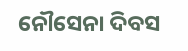ନୌସେନା ଦିବସ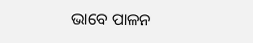ଭାବେ ପାଳନ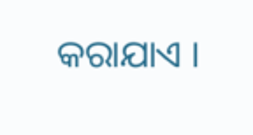କରାଯାଏ ।